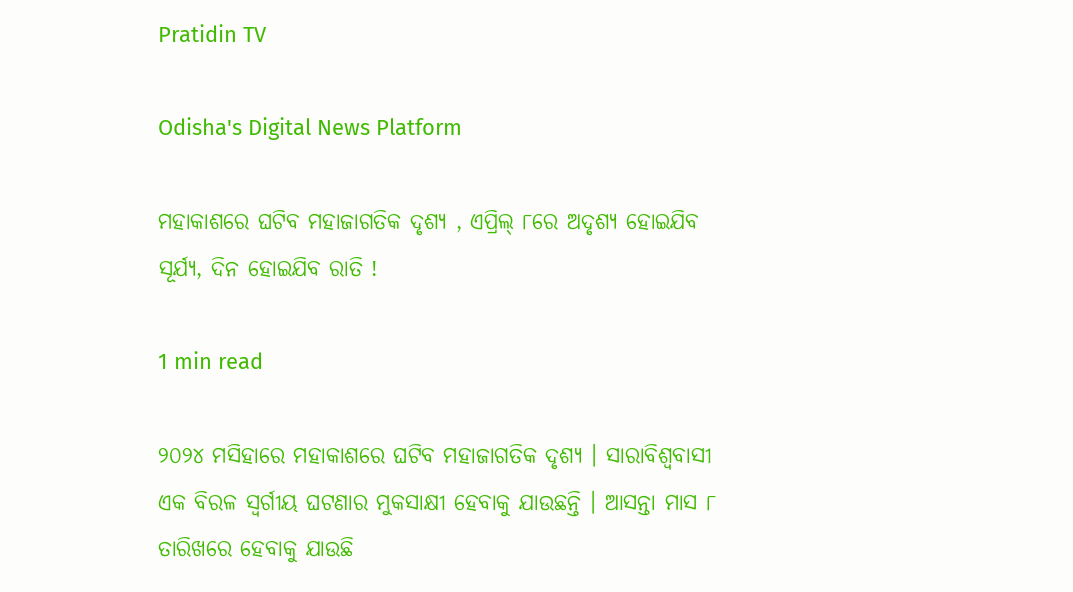Pratidin TV

Odisha's Digital News Platform

ମହାକାଶରେ ଘଟିବ ମହାଜାଗତିକ ଦୃଶ୍ୟ , ଏପ୍ରିଲ୍ ୮ରେ ଅଦୃଶ୍ୟ ହୋଇଯିବ ସୂର୍ଯ୍ୟ, ଦିନ ହୋଇଯିବ ରାତି !

1 min read

୨୦୨୪ ମସିହାରେ ମହାକାଶରେ ଘଟିବ ମହାଜାଗତିକ ଦୃଶ୍ୟ । ସାରାବିଶ୍ୱବାସୀ ଏକ ବିରଳ ସ୍ୱର୍ଗୀୟ ଘଟଣାର ମୁକସାକ୍ଷୀ ହେବାକୁ ଯାଉଛନ୍ତି । ଆସନ୍ତା ମାସ ୮ ତାରିଖରେ ହେବାକୁ ଯାଉଛି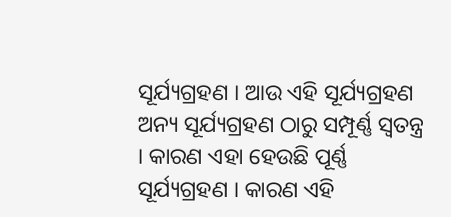ସୂର୍ଯ୍ୟଗ୍ରହଣ । ଆଉ ଏହି ସୂର୍ଯ୍ୟଗ୍ରହଣ ଅନ୍ୟ ସୂର୍ଯ୍ୟଗ୍ରହଣ ଠାରୁ ସମ୍ପୂର୍ଣ୍ଣ ସ୍ୱତନ୍ତ୍ର । କାରଣ ଏହା ହେଉଛି ପୂର୍ଣ୍ଣ ସୂର୍ଯ୍ୟଗ୍ରହଣ । କାରଣ ଏହି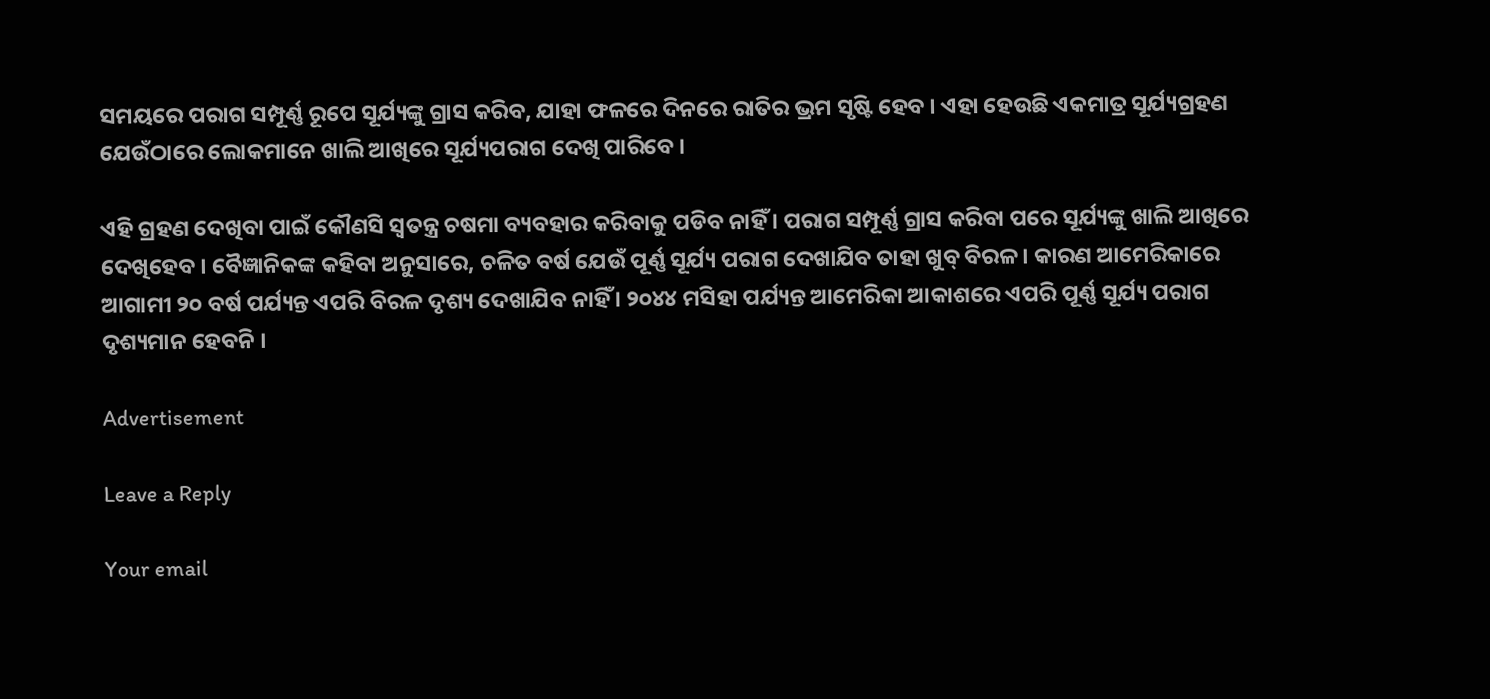ସମୟରେ ପରାଗ ସମ୍ପୂର୍ଣ୍ଣ ରୂପେ ସୂର୍ଯ୍ୟଙ୍କୁ ଗ୍ରାସ କରିବ, ଯାହା ଫଳରେ ଦିନରେ ରାତିର ଭ୍ରମ ସୃଷ୍ଟି ହେବ । ଏହା ହେଉଛି ଏକମାତ୍ର ସୂର୍ଯ୍ୟଗ୍ରହଣ ଯେଉଁଠାରେ ଲୋକମାନେ ଖାଲି ଆଖିରେ ସୂର୍ଯ୍ୟପରାଗ ଦେଖି ପାରିବେ ।

ଏହି ଗ୍ରହଣ ଦେଖିବା ପାଇଁ କୌଣସି ସ୍ୱତନ୍ତ୍ର ଚଷମା ବ୍ୟବହାର କରିବାକୁ ପଡିବ ନାହିଁ । ପରାଗ ସମ୍ପୂର୍ଣ୍ଣ ଗ୍ରାସ କରିବା ପରେ ସୂର୍ଯ୍ୟଙ୍କୁ ଖାଲି ଆଖିରେ ଦେଖିହେବ । ବୈଜ୍ଞାନିକଙ୍କ କହିବା ଅନୁସାରେ, ଚଳିତ ବର୍ଷ ଯେଉଁ ପୂର୍ଣ୍ଣ ସୂର୍ଯ୍ୟ ପରାଗ ଦେଖାଯିବ ତାହା ଖୁବ୍ ବିରଳ । କାରଣ ଆମେରିକାରେ ଆଗାମୀ ୨୦ ବର୍ଷ ପର୍ଯ୍ୟନ୍ତ ଏପରି ବିରଳ ଦୃଶ୍ୟ ଦେଖାଯିବ ନାହିଁ । ୨୦୪୪ ମସିହା ପର୍ଯ୍ୟନ୍ତ ଆମେରିକା ଆକାଶରେ ଏପରି ପୂର୍ଣ୍ଣ ସୂର୍ଯ୍ୟ ପରାଗ ଦୃଶ୍ୟମାନ ହେବନି ।

Advertisement

Leave a Reply

Your email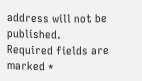address will not be published. Required fields are marked *